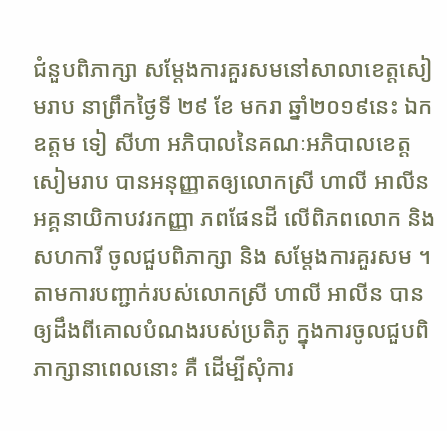ជំនួបពិភាក្សា សម្តែងការគួរសមនៅសាលាខេត្តសៀមរាប នាព្រឹកថ្ងៃទី ២៩ ខែ មករា ឆ្នាំ២០១៩នេះ ឯកឧត្តម ទៀ សីហា អភិបាលនៃគណៈអភិបាលខេត្ត សៀមរាប បានអនុញ្ញាតឲ្យលោកស្រី ហាលី អាលីន អគ្គនាយិកាបវរកញ្ញា ភពផែនដី លើពិភពលោក និង សហការី ចូលជួបពិភាក្សា និង សម្តែងការគួរសម ។
តាមការបញ្ជាក់របស់លោកស្រី ហាលី អាលីន បានឲ្យដឹងពីគោលបំណងរបស់ប្រតិភូ ក្នុងការចូលជួបពិភាក្សានាពេលនោះ គឺ ដើម្បីសុំការ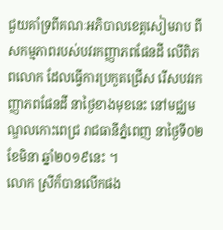ជួយគាំទ្រពីគណៈអភិបាលខេត្តសៀមរាប ពីសកម្មភាពរបស់បវរកញ្ញាភពផែនដី លើពិភពលោក ដែលធ្វើការប្រកួតជ្រើស រើសបវរកញ្ញាភពផែនដី នាថ្ងៃខាងមុខនេះ នៅមជ្ឈមណ្ឌលកោះពេជ្រ រាជធានីភ្នំពេញ នាថ្ងៃទី០២ ខែមិនា ឆ្នាំ២០១៩នេះ ។
លោក ស្រីក៏បានលើកផង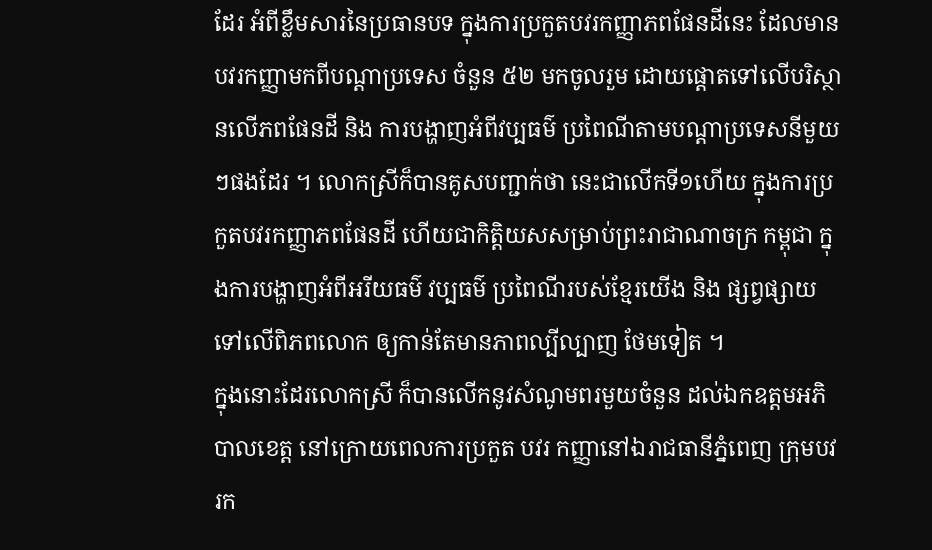ដែរ អំពីខ្លឹមសារនៃប្រធានបទ ក្នុងការប្រកួតបវរកញ្ញាភពផែនដីនេះ ដែលមានបវរកញ្ញាមកពីបណ្តាប្រទេស ចំនួន ៥២ មកចូលរួម ដោយផ្តោតទៅលើបរិស្ថានលើភពផែនដី និង ការបង្ហាញអំពីវប្បធម៌ ប្រពៃណីតាមបណ្តាប្រទេសនីមួយៗផងដែរ ។ លោកស្រីក៏បានគូសបញ្ជាក់ថា នេះជាលើកទី១ហើយ ក្នុងការប្រកួតបវរកញ្ញាភពផែនដី ហើយជាកិត្តិយសសម្រាប់ព្រះរាជាណាចក្រ កម្ពុជា ក្នុងការបង្ហាញអំពីអរីយធម៌ វប្បធម៌ ប្រពៃណីរបស់ខ្មែរយើង និង ផ្សព្វផ្សាយទៅលើពិភពលោក ឲ្យកាន់តែមានភាពល្បីល្បាញ ថែមទៀត ។
ក្នុងនោះដែរលោកស្រី ក៏បានលើកនូវសំណូមពរមួយចំនួន ដល់ឯកឧត្តមអភិបាលខេត្ត នៅក្រោយពេលការប្រកួត បវរ កញ្ញានៅឯរាជធានីភ្នំពេញ ក្រុមបវរក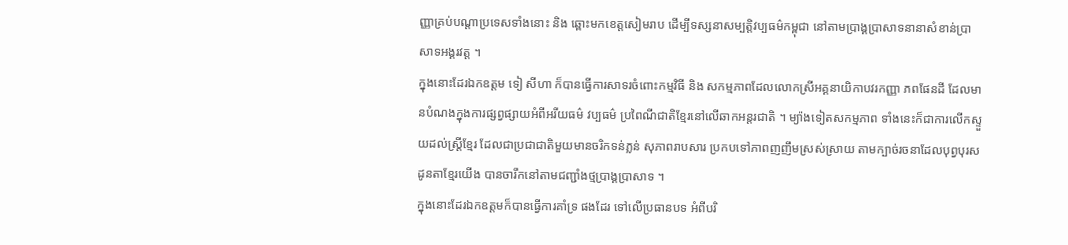ញ្ញាគ្រប់បណ្តាប្រទេសទាំងនោះ និង ឆ្ពោះមកខេត្តសៀមរាប ដើម្បីទស្សនាសម្បត្តិវប្បធម៌កម្ពុជា នៅតាមប្រាង្គប្រាសាទនានាសំខាន់ប្រាសាទអង្គរវត្ត ។
ក្នុងនោះដែរឯកឧត្តម ទៀ សីហា ក៏បានធ្វើការសាទរចំពោះកម្មវិធី និង សកម្មភាពដែលលោកស្រីអគ្គនាយិកាបវរកញ្ញា ភពផែនដី ដែលមានបំណងក្នុងការផ្សព្វផ្សាយអំពីអរីយធម៌ វប្បធម៌ ប្រពៃណីជាតិខ្មែរនៅលើឆាកអន្តរជាតិ ។ ម្យ៉ាងទៀតសកម្មភាព ទាំងនេះក៏ជាការលើកស្ទួយដល់ស្ត្រីខ្មែរ ដែលជាប្រជាជាតិមួយមានចរិកទន់ភ្លន់ សុភាពរាបសារ ប្រកបទៅភាពញញឹមស្រស់ស្រាយ តាមក្បាច់រចនាដែលបុព្វបុរសដូនតាខ្មែរយើង បានចារឹកនៅតាមជញ្ជាំងថ្មប្រាង្គប្រាសាទ ។
ក្នុងនោះដែរឯកឧត្តមក៏បានធ្វើការគាំទ្រ ផងដែរ ទៅលើប្រធានបទ អំពីបរិ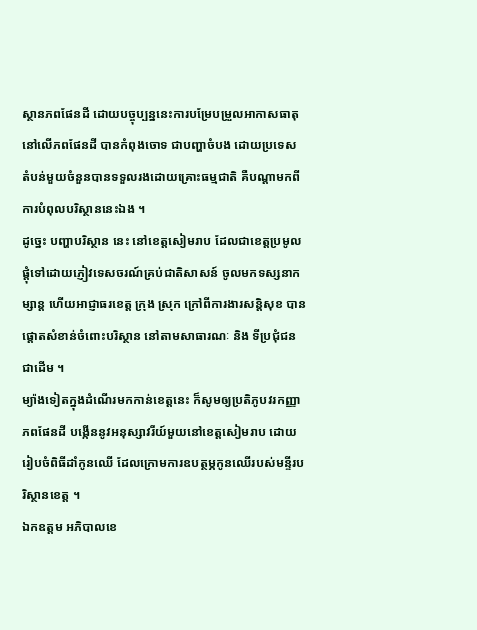ស្ថានភពផែនដី ដោយបច្ចុប្បន្ននេះការបម្រែបម្រួលអាកាសធាតុនៅលើភពផែនដី បានកំពុងចោទ ជាបញ្ហាចំបង ដោយប្រទេស តំបន់មួយចំនួនបានទទួលរងដោយគ្រោះធម្មជាតិ គឺបណ្តាមកពីការបំពុលបរិស្ថាននេះឯង ។
ដូច្នេះ បញ្ហាបរិស្ថាន នេះ នៅខេត្តសៀមរាប ដែលជាខេត្តប្រមូលផ្តុំទៅដោយភ្ញៀវទេសចរណ៍គ្រប់ជាតិសាសន៍ ចូលមកទស្សនាកម្សាន្ត ហើយអាជ្ញាធរខេត្ត ក្រុង ស្រុក ក្រៅពីការងារសន្តិសុខ បានផ្តោតសំខាន់ចំពោះបរិស្ថាន នៅតាមសាធារណៈ និង ទីប្រជុំជនជាដើម ។
ម្យ៉ាងទៀតក្នុងដំណើរមកកាន់ខេត្តនេះ ក៏សូមឲ្យប្រតិភូបវរកញ្ញាភពផែនដី បង្កើននូវអនុស្សាវរីយ៍មួយនៅខេត្តសៀមរាប ដោយរៀបចំពិធីដាំកូនឈើ ដែលក្រោមការឧបត្ថម្ភកូនឈើរបស់មន្ទីរបរិស្ថានខេត្ត ។
ឯកឧត្តម អភិបាលខេ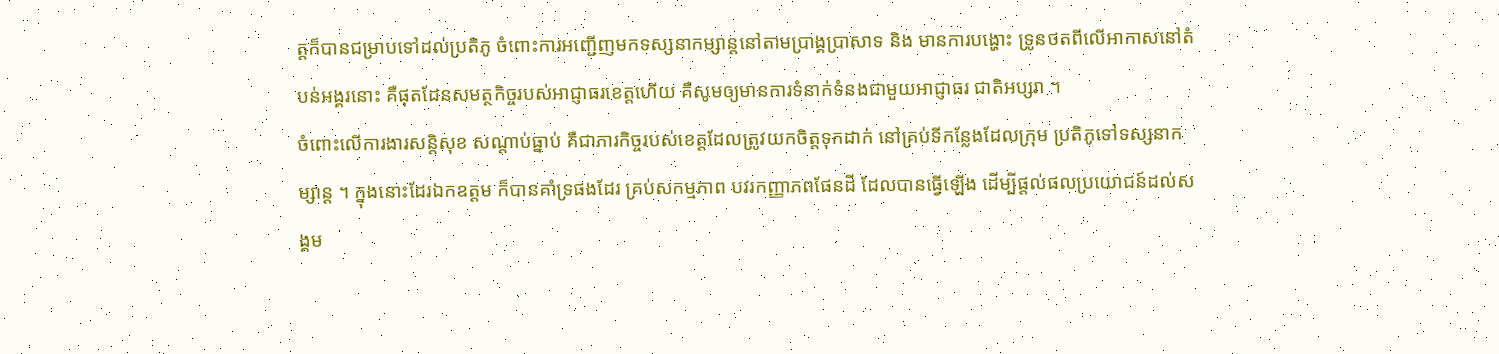ត្តក៏បានជម្រាបទៅដល់ប្រតិភូ ចំពោះការអញ្ជើញមកទស្សនាកម្សាន្តនៅតាមប្រាង្គប្រាសាទ និង មានការបង្ហោះ ទ្រូនថតពីលើអាកាសនៅតំបន់អង្គរនោះ គឺផុតដែនសមត្ថកិច្ចរបស់អាជ្ញាធរខេត្តហើយ គឺសូមឲ្យមានការទំនាក់ទំនងជាមួយអាជ្ញាធរ ជាតិអប្សរា ។
ចំពោះលើការងារសន្តិសុខ សណ្តាប់ធ្នាប់ គឺជាភារកិច្ចរបស់ខេត្តដែលត្រូវយកចិត្តទុកដាក់ នៅគ្រប់ទីកន្លែងដែលក្រុម ប្រតិភូទៅទស្សនាកម្សាន្ត ។ ក្នុងនោះដែរឯកឧត្តម ក៏បានគាំទ្រផងដែរ គ្រប់សកម្មភាព បវរកញ្ញាភពផែនដី ដែលបានធ្វើឡើង ដើម្បីផ្តល់ផលប្រយោជន៍ដល់សង្គម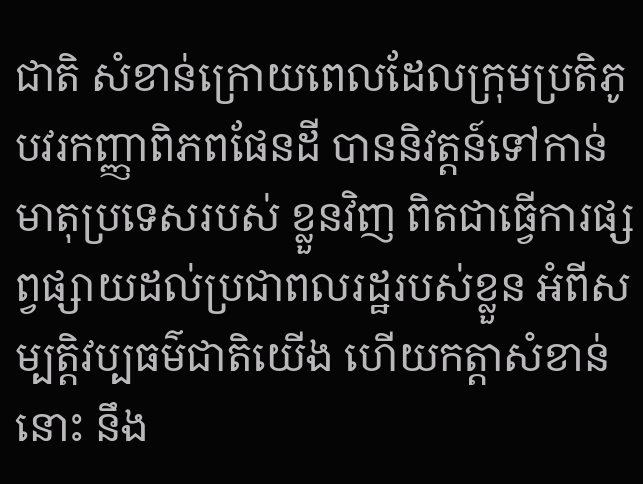ជាតិ សំខាន់ក្រោយពេលដែលក្រុមប្រតិភូបវរកញ្ញាពិភពផែនដី បាននិវត្តន៍ទៅកាន់មាតុប្រទេសរបស់ ខ្លួនវិញ ពិតជាធ្វើការផ្សព្វផ្សាយដល់ប្រជាពលរដ្ឋរបស់ខ្លួន អំពីសម្បត្តិវប្បធម៌ជាតិយើង ហើយកត្តាសំខាន់នោះ នឹង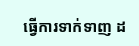ធ្វើការទាក់ទាញ ដ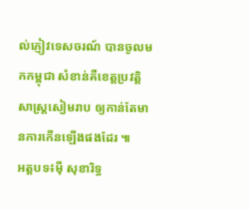ល់ភ្ញៀវទេសចរណ៍ បានចូលមកកម្ពុជា សំខាន់គឺខេត្តប្រវត្តិសាស្ត្រសៀមរាប ឲ្យកាន់តែមានការកើនឡើងផងដែរ ៕
អត្តបទ៖ម៉ី សុខារិទ្ធ